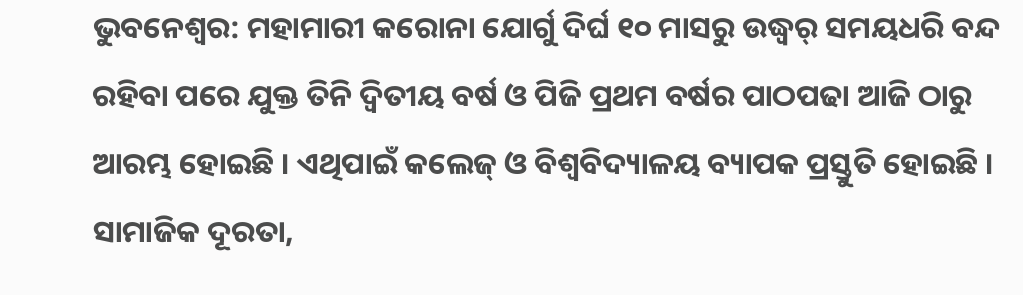ଭୁବନେଶ୍ୱର: ମହାମାରୀ କରୋନା ଯୋର୍ଗୁ ଦିର୍ଘ ୧୦ ମାସରୁ ଉଦ୍ଧ୍ୱର୍ ସମୟଧରି ବନ୍ଦ ରହିବା ପରେ ଯୁକ୍ତ ତିନି ଦ୍ୱିତୀୟ ବର୍ଷ ଓ ପିଜି ପ୍ରଥମ ବର୍ଷର ପାଠପଢା ଆଜି ଠାରୁ ଆରମ୍ଭ ହୋଇଛି । ଏଥିପାଇଁ କଲେଜ୍ ଓ ବିଶ୍ୱବିଦ୍ୟାଳୟ ବ୍ୟାପକ ପ୍ରସ୍ତୁତି ହୋଇଛି । ସାମାଜିକ ଦୂରତା,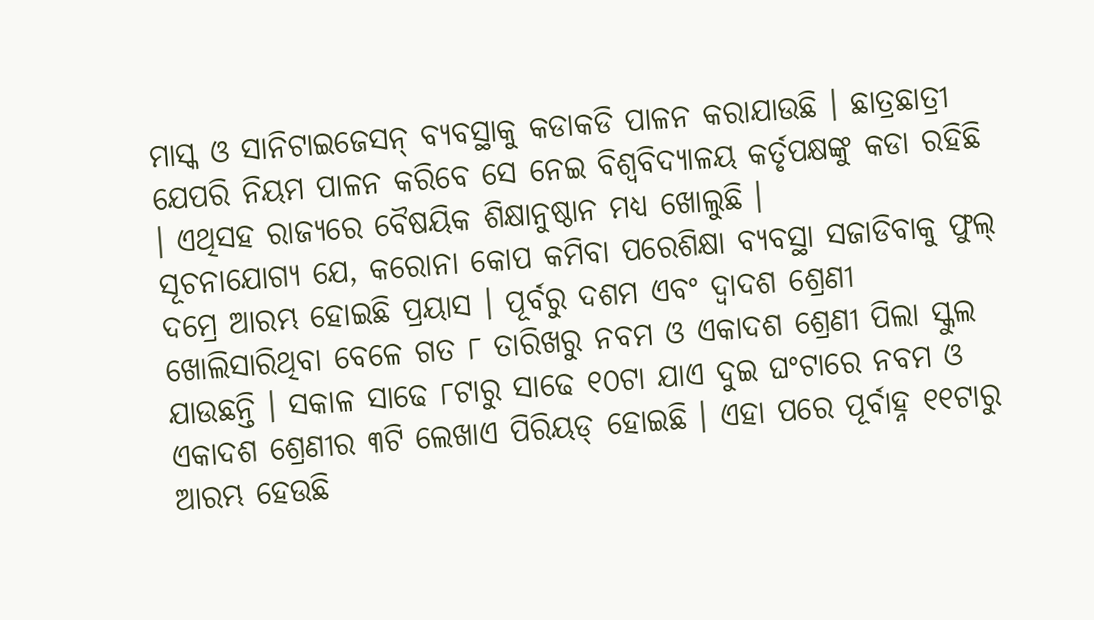ମାସ୍କ ଓ ସାନିଟାଇଜେସନ୍ ବ୍ୟବସ୍ଥାକୁ କଡାକଡି ପାଳନ କରାଯାଉଛି । ଛାତ୍ରଛାତ୍ରୀ ଯେପରି ନିୟମ ପାଳନ କରିବେ ସେ ନେଇ ବିଶ୍ୱବିଦ୍ୟାଳୟ କର୍ତୃପକ୍ଷଙ୍କୁ କଡା ରହିଛି । ଏଥିସହ ରାଜ୍ୟରେ ବୈଷୟିକ ଶିକ୍ଷାନୁଷ୍ଠାନ ମଧ୍ୟ ଖୋଲୁଛି ।
ସୂଚନାଯୋଗ୍ୟ ଯେ, କରୋନା କୋପ କମିବା ପରେଶିକ୍ଷା ବ୍ୟବସ୍ଥା ସଜାଡିବାକୁ ଫୁଲ୍ ଦମ୍ରେ ଆରମ୍ଭ ହୋଇଛି ପ୍ରୟାସ । ପୂର୍ବରୁ ଦଶମ ଏବଂ ଦ୍ୱାଦଶ ଶ୍ରେଣୀ ଖୋଲିସାରିଥିବା ବେଳେ ଗତ ୮ ତାରିଖରୁ ନବମ ଓ ଏକାଦଶ ଶ୍ରେଣୀ ପିଲା ସ୍କୁଲ ଯାଉଛନ୍ତି । ସକାଳ ସାଢେ ୮ଟାରୁ ସାଢେ ୧୦ଟା ଯାଏ ଦୁଇ ଘଂଟାରେ ନବମ ଓ ଏକାଦଶ ଶ୍ରେଣୀର ୩ଟି ଲେଖାଏ ପିରିୟଡ୍ ହୋଇଛି । ଏହା ପରେ ପୂର୍ବାହ୍ନ ୧୧ଟାରୁ ଆରମ୍ଭ ହେଉଛି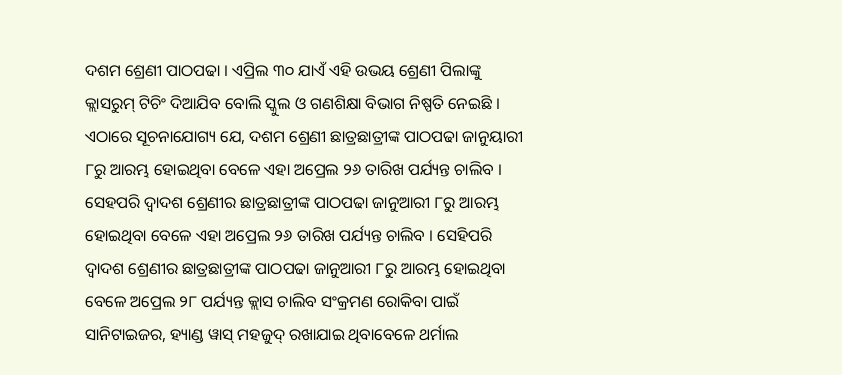ଦଶମ ଶ୍ରେଣୀ ପାଠପଢା । ଏପ୍ରିଲ ୩୦ ଯାଏଁ ଏହି ଉଭୟ ଶ୍ରେଣୀ ପିଲାଙ୍କୁ କ୍ଲାସରୁମ୍ ଟିଚିଂ ଦିଆଯିବ ବୋଲି ସ୍କୁଲ ଓ ଗଣଶିକ୍ଷା ବିଭାଗ ନିଷ୍ପତି ନେଇଛି ।
ଏଠାରେ ସୂଚନାଯୋଗ୍ୟ ଯେ, ଦଶମ ଶ୍ରେଣୀ ଛାତ୍ରଛାତ୍ରୀଙ୍କ ପାଠପଢା ଜାନୁୟାରୀ ୮ରୁ ଆରମ୍ଭ ହୋଇଥିବା ବେଳେ ଏହା ଅପ୍ରେଲ ୨୬ ତାରିଖ ପର୍ଯ୍ୟନ୍ତ ଚାଲିବ । ସେହପରି ଦ୍ୱାଦଶ ଶ୍ରେଣୀର ଛାତ୍ରଛାତ୍ରୀଙ୍କ ପାଠପଢା ଜାନୁଆରୀ ୮ରୁ ଆରମ୍ଭ ହୋଇଥିବା ବେଳେ ଏହା ଅପ୍ରେଲ ୨୬ ତାରିଖ ପର୍ଯ୍ୟନ୍ତ ଚାଲିବ । ସେହିପରି ଦ୍ୱାଦଶ ଶ୍ରେଣୀର ଛାତ୍ରଛାତ୍ରୀଙ୍କ ପାଠପଢା ଜାନୁଆରୀ ୮ରୁ ଆରମ୍ଭ ହୋଇଥିବା ବେଳେ ଅପ୍ରେଲ ୨୮ ପର୍ଯ୍ୟନ୍ତ କ୍ଲାସ ଚାଲିବ ସଂକ୍ରମଣ ରୋକିବା ପାଇଁ ସାନିଟାଇଜର, ହ୍ୟାଣ୍ଡ ୱାସ୍ ମହଜୁଦ୍ ରଖାଯାଇ ଥିବାବେଳେ ଥର୍ମାଲ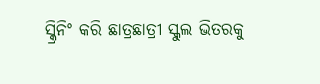ସ୍କ୍ରିନିଂ କରି ଛାତ୍ରଛାତ୍ରୀ ସ୍କୁଲ ଭିତରକୁ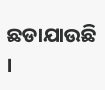ଛଡାଯାଉଛି ।